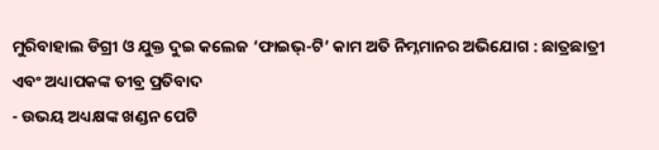ମୁରିବାହାଲ ଡିଗ୍ରୀ ଓ ଯୁକ୍ତ ଦୁଇ କଲେଜ ‘ଫାଇଭ୍-ଟି’ କାମ ଅତି ନିମ୍ନମାନର ଅଭିଯୋଗ : ଛାତ୍ରଛାତ୍ରୀ ଏବଂ ଅଧ୍ୟାପକଙ୍କ ତୀବ୍ର ପ୍ରତିବାଦ
- ଉଭୟ ଅଧ୍ୟକ୍ଷଙ୍କ ଖଣ୍ଡନ ପେଟି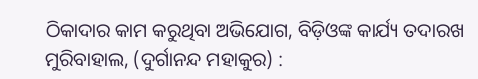ଠିକାଦାର କାମ କରୁଥିବା ଅଭିଯୋଗ, ବିଡ଼ିଓଙ୍କ କାର୍ଯ୍ୟ ତଦାରଖ
ମୁରିବାହାଲ, (ଦୁର୍ଗାନନ୍ଦ ମହାକୁର) :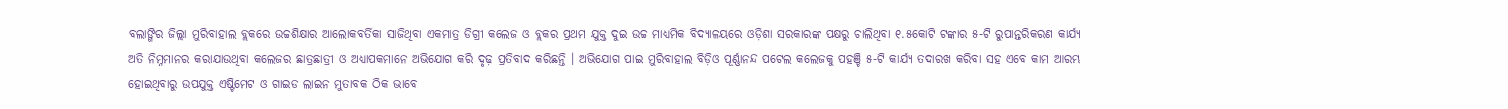ବଲାଙ୍ଗିର ଜିଲ୍ଲା ମୁରିବାହାଲ ବ୍ଲକରେ ଉଚ୍ଚଶିକ୍ଷାର ଆଲୋକବର୍ତିକା ସାଜିଥିବା ଏକମାତ୍ର ଡିଗ୍ରୀ କଲେଜ ଓ ବ୍ଲକର ପ୍ରଥମ ଯୁକ୍ତ ଦୁଇ ଉଚ୍ଚ ମାଧ୍ୟମିକ ବିଦ୍ୟାଳୟରେ ଓଡ଼ିଶା ସରକାରଙ୍କ ପକ୍ଷରୁ ଚାଲିଥିବା ୧.୫କୋଟି ଟଙ୍କାର ୫-ଟି ରୁପାନ୍ତରିକରଣ କାର୍ଯ୍ୟ ଅତି ନିମ୍ନମାନର କରାଯାଉଥିବା କଲେଜର ଛାତ୍ରଛାତ୍ରୀ ଓ ଅଧ୍ୟାପକମାନେ ଅଭିଯୋଗ କରି ଦୃଢ଼ ପ୍ରତିବାଦ କରିଛନ୍ତି । ଅଭିଯୋଗ ପାଇ ମୁରିବାହାଲ ବିଡ଼ିଓ ପୂର୍ଣ୍ଣାନନ୍ଦ ପଟେଲ କଲେଜକୁ ପହଞ୍ଚି ୫-ଟି କାର୍ଯ୍ୟ ତଦାରଖ କରିବା ସହ ଏବେ କାମ ଆରମ୍ଭ ହୋଇଥିବାରୁ ଉପଯୁକ୍ତ ଏଷ୍ଟିମେଟ ଓ ଗାଇଡ ଲାଇନ ମୁତାବକ ଠିକ ଭାବେ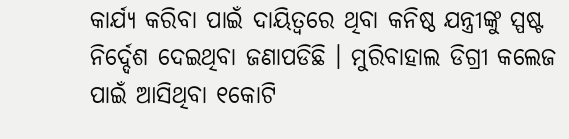କାର୍ଯ୍ୟ କରିବା ପାଇଁ ଦାୟିତ୍ୱରେ ଥିବା କନିଷ୍ଠ ଯନ୍ତ୍ରୀଙ୍କୁ ସ୍ପଷ୍ଟ ନିର୍ଦ୍ଦେଶ ଦେଇଥିବା ଜଣାପଡିଛି । ମୁରିବାହାଲ ଡିଗ୍ରୀ କଲେଜ ପାଇଁ ଆସିଥିବା ୧କୋଟି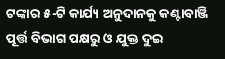ଟଙ୍କାର ୫-ଟି କାର୍ଯ୍ୟ ଅନୁଦାନକୁ କଣ୍ଟାବାଞ୍ଜି ପୂର୍ତ୍ତ ବିଭାଗ ପକ୍ଷରୁ ଓ ଯୁକ୍ତ ଦୁଇ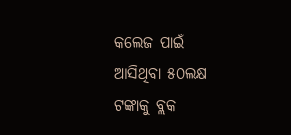କଲେଜ ପାଇଁ ଆସିଥିବା ୫୦ଲକ୍ଷ ଟଙ୍କାକୁ ବ୍ଲକ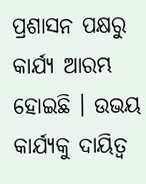ପ୍ରଶାସନ ପକ୍ଷରୁ କାର୍ଯ୍ୟ ଆରମ୍ଭ ହୋଇଛି । ଉଭୟ କାର୍ଯ୍ୟକୁ ଦାୟିତ୍ଵ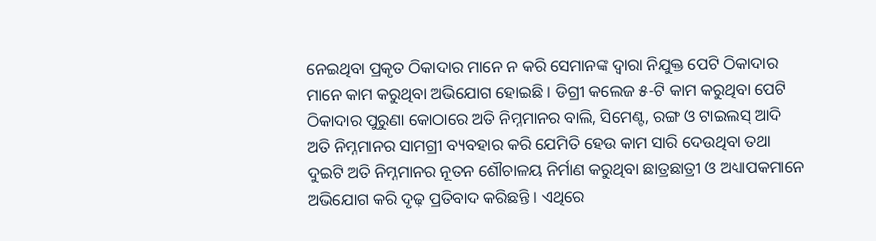ନେଇଥିବା ପ୍ରକୃତ ଠିକାଦାର ମାନେ ନ କରି ସେମାନଙ୍କ ଦ୍ୱାରା ନିଯୁକ୍ତ ପେଟି ଠିକାଦାର ମାନେ କାମ କରୁଥିବା ଅଭିଯୋଗ ହୋଇଛି । ଡିଗ୍ରୀ କଲେଜ ୫-ଟି କାମ କରୁଥିବା ପେଟି ଠିକାଦାର ପୁରୁଣା କୋଠାରେ ଅତି ନିମ୍ନମାନର ବାଲି, ସିମେଣ୍ଟ, ରଙ୍ଗ ଓ ଟାଇଲସ୍ ଆଦି ଅତି ନିମ୍ନମାନର ସାମଗ୍ରୀ ବ୍ୟବହାର କରି ଯେମିତି ହେଉ କାମ ସାରି ଦେଉଥିବା ତଥା ଦୁଇଟି ଅତି ନିମ୍ନମାନର ନୂତନ ଶୌଚାଳୟ ନିର୍ମାଣ କରୁଥିବା ଛାତ୍ରଛାତ୍ରୀ ଓ ଅଧ୍ୟାପକମାନେ ଅଭିଯୋଗ କରି ଦୃଢ଼ ପ୍ରତିବାଦ କରିଛନ୍ତି । ଏଥିରେ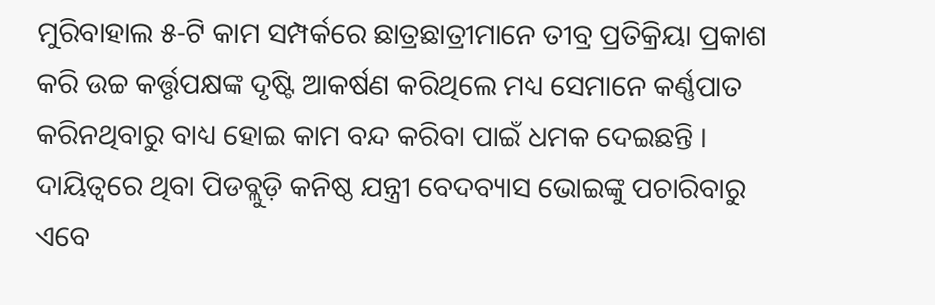ମୁରିବାହାଲ ୫-ଟି କାମ ସମ୍ପର୍କରେ ଛାତ୍ରଛାତ୍ରୀମାନେ ତୀବ୍ର ପ୍ରତିକ୍ରିୟା ପ୍ରକାଶ କରି ଉଚ୍ଚ କର୍ତ୍ତୃପକ୍ଷଙ୍କ ଦୃଷ୍ଟି ଆକର୍ଷଣ କରିଥିଲେ ମଧ୍ୟ ସେମାନେ କର୍ଣ୍ଣପାତ କରିନଥିବାରୁ ବାଧ୍ୟ ହୋଇ କାମ ବନ୍ଦ କରିବା ପାଇଁ ଧମକ ଦେଇଛନ୍ତି । ଦାୟିତ୍ୱରେ ଥିବା ପିଡବ୍ଲୁଡ଼ି କନିଷ୍ଠ ଯନ୍ତ୍ରୀ ବେଦବ୍ୟାସ ଭୋଇଙ୍କୁ ପଚାରିବାରୁ ଏବେ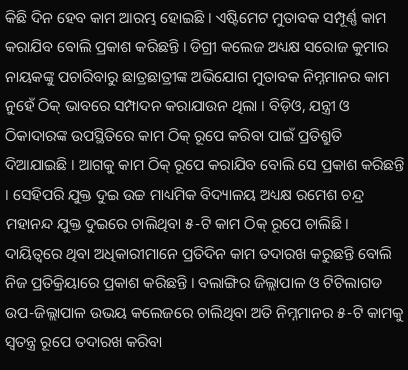କିଛି ଦିନ ହେବ କାମ ଆରମ୍ଭ ହୋଇଛି । ଏଷ୍ଟିମେଟ ମୁତାବକ ସମ୍ପୂର୍ଣ୍ଣ କାମ କରାଯିବ ବୋଲି ପ୍ରକାଶ କରିଛନ୍ତି । ଡିଗ୍ରୀ କଲେଜ ଅଧ୍ୟକ୍ଷ ସରୋଜ କୁମାର ନାୟକଙ୍କୁ ପଚାରିବାରୁ ଛାତ୍ରଛାତ୍ରୀଙ୍କ ଅଭିଯୋଗ ମୁତାବକ ନିମ୍ନମାନର କାମ ନୁହେଁ ଠିକ୍ ଭାବରେ ସମ୍ପାଦନ କରାଯାଉନ ଥିଲା । ବିଡ଼ିଓ, ଯନ୍ତ୍ରୀ ଓ ଠିକାଦାରଙ୍କ ଉପସ୍ଥିତିରେ କାମ ଠିକ୍ ରୂପେ କରିବା ପାଇଁ ପ୍ରତିଶ୍ରୁତି ଦିଆଯାଇଛି । ଆଗକୁ କାମ ଠିକ୍ ରୂପେ କରାଯିବ ବୋଲି ସେ ପ୍ରକାଶ କରିଛନ୍ତି । ସେହିପରି ଯୁକ୍ତ ଦୁଇ ଉଚ୍ଚ ମାଧ୍ୟମିକ ବିଦ୍ୟାଳୟ ଅଧ୍ୟକ୍ଷ ରମେଶ ଚନ୍ଦ୍ର ମହାନନ୍ଦ ଯୁକ୍ତ ଦୁଇରେ ଚାଲିଥିବା ୫-ଟି କାମ ଠିକ୍ ରୂପେ ଚାଲିଛି । ଦାୟିତ୍ୱରେ ଥିବା ଅଧିକାରୀମାନେ ପ୍ରତିଦିନ କାମ ତଦାରଖ କରୁଛନ୍ତି ବୋଲି ନିଜ ପ୍ରତିକ୍ରିୟାରେ ପ୍ରକାଶ କରିଛନ୍ତି । ବଲାଙ୍ଗିର ଜିଲ୍ଲାପାଳ ଓ ଟିଟିଲାଗଡ ଉପ-ଜିଲ୍ଲାପାଳ ଉଭୟ କଲେଜରେ ଚାଲିଥିବା ଅତି ନିମ୍ନମାନର ୫-ଟି କାମକୁ ସ୍ଵତନ୍ତ୍ର ରୂପେ ତଦାରଖ କରିବା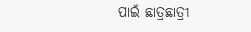ପାଇଁ ଛାତ୍ରଛାତ୍ରୀ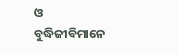ଓ ବୁଦ୍ଧିଜୀବିମାନେ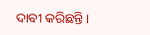ଦାବୀ କରିଛନ୍ତି ।